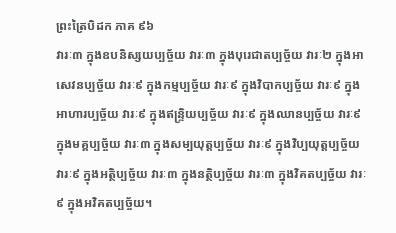ព្រះត្រៃបិដក ភាគ ៩៦
វារៈ៣ ក្នុងឧបនិស្សយប្បច្ច័យ វារៈ៣ ក្នុងបុរេជាតប្បច្ច័យ វារៈ២ ក្នុងអាសេវនប្បច្ច័យ វារៈ៩ ក្នុងកម្មប្បច្ច័យ វារៈ៩ ក្នុងវិបាកប្បច្ច័យ វារៈ៩ ក្នុងអាហារប្បច្ច័យ វារៈ៩ ក្នុងឥន្រ្ទិយប្បច្ច័យ វារៈ៩ ក្នុងឈានប្បច្ច័យ វារៈ៩ ក្នុងមគ្គប្បច្ច័យ វារៈ៣ ក្នុងសម្បយុត្តប្បច្ច័យ វារៈ៩ ក្នុងវិប្បយុត្តប្បច្ច័យ វារៈ៩ ក្នុងអត្ថិប្បច្ច័យ វារៈ៣ ក្នុងនត្ថិប្បច្ច័យ វារៈ៣ ក្នុងវិគតប្បច្ច័យ វារៈ៩ ក្នុងអវិគតប្បច្ច័យ។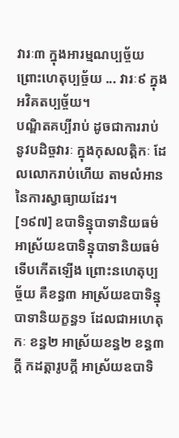វារៈ៣ ក្នុងអារម្មណប្បច្ច័យ ព្រោះហេតុប្បច្ច័យ ... វារៈ៩ ក្នុងអវិគតប្បច្ច័យ។
បណ្ឌិតគប្បីរាប់ ដូចជាការរាប់នូវបដិច្ចវារៈ ក្នុងកុសលត្តិកៈ ដែលលោករាប់ហើយ តាមលំអាននៃការស្វាធ្យាយដែរ។
[១៩៧] ឧបាទិន្នុបាទានិយធម៌ អាស្រ័យឧបាទិន្នុបាទានិយធម៌ ទើបកើតឡើង ព្រោះនហេតុប្បច្ច័យ គឺខន្ធ៣ អាស្រ័យឧបាទិន្នុបាទានិយក្ខន្ធ១ ដែលជាអហេតុកៈ ខន្ធ២ អាស្រ័យខន្ធ២ ខន្ធ៣ក្តី កដត្តារូបក្តី អាស្រ័យឧបាទិ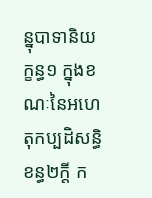ន្នុបាទានិយក្ខន្ធ១ ក្នុងខណៈនៃអហេតុកប្បដិសន្ធិ ខន្ធ២ក្តី ក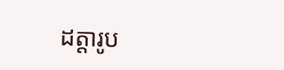ដត្តារូប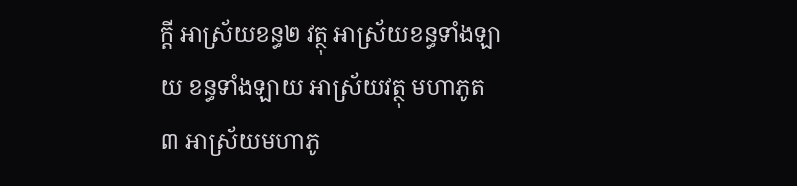ក្តី អាស្រ័យខន្ធ២ វត្ថុ អាស្រ័យខន្ធទាំងឡាយ ខន្ធទាំងឡាយ អាស្រ័យវត្ថុ មហាភូត៣ អាស្រ័យមហាភូ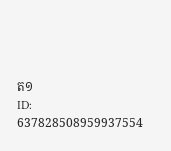ត១
ID: 637828508959937554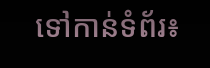ទៅកាន់ទំព័រ៖